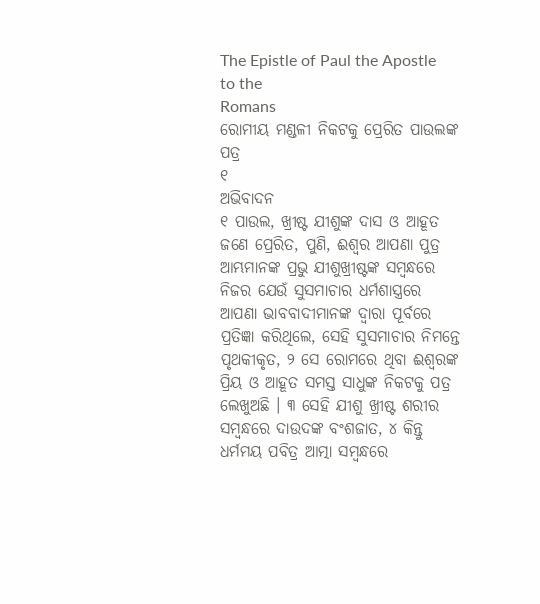The Epistle of Paul the Apostle to the
Romans
ରୋମୀୟ ମଣ୍ଡଳୀ ନିକଟକୁ ପ୍ରେରିତ ପାଉଲଙ୍କ ପତ୍ର
୧
ଅଭିବାଦନ
୧ ପାଉଲ, ଖ୍ରୀଷ୍ଟ ଯୀଶୁଙ୍କ ଦାସ ଓ ଆହୂତ ଜଣେ ପ୍ରେରିତ, ପୁଣି, ଈଶ୍ୱର ଆପଣା ପୁତ୍ର ଆମ୍ଭମାନଙ୍କ ପ୍ରଭୁ ଯୀଶୁଖ୍ରୀଷ୍ଟଙ୍କ ସମ୍ବନ୍ଧରେ ନିଜର ଯେଉଁ ସୁସମାଚାର ଧର୍ମଶାସ୍ତ୍ରରେ ଆପଣା ଭାବବାଦୀମାନଙ୍କ ଦ୍ୱାରା ପୂର୍ବରେ ପ୍ରତିଜ୍ଞା କରିଥିଲେ, ସେହି ସୁସମାଚାର ନିମନ୍ତେ ପୃଥକୀକୃତ, ୨ ସେ ରୋମରେ ଥିବା ଈଶ୍ୱରଙ୍କ ପ୍ରିୟ ଓ ଆହୂତ ସମସ୍ତ ସାଧୁଙ୍କ ନିକଟକୁ ପତ୍ର ଲେଖୁଅଛି । ୩ ସେହି ଯୀଶୁ ଖ୍ରୀଷ୍ଟ ଶରୀର ସମ୍ବନ୍ଧରେ ଦାଉଦଙ୍କ ବଂଶଜାତ, ୪ କିନ୍ତୁ ଧର୍ମମୟ ପବିତ୍ର ଆତ୍ମା ସମ୍ବନ୍ଧରେ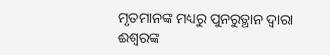ମୃତମାନଙ୍କ ମଧ୍ୟରୁ ପୁନରୁତ୍ଥାନ ଦ୍ୱାରା ଈଶ୍ୱରଙ୍କ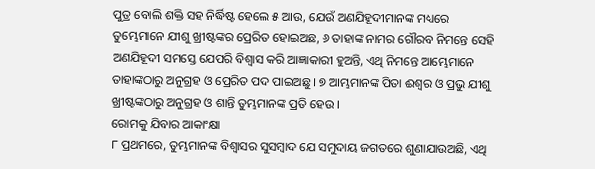ପୁତ୍ର ବୋଲି ଶକ୍ତି ସହ ନିର୍ଦ୍ଧିଷ୍ଟ ହେଲେ ୫ ଆଉ, ଯେଉଁ ଅଣଯିହୂଦୀମାନଙ୍କ ମଧ୍ୟରେ ତୁମ୍ଭେମାନେ ଯୀଶୁ ଖ୍ରୀଷ୍ଟଙ୍କର ପ୍ରେରିତ ହୋଇଅଛ, ୬ ତାହାଙ୍କ ନାମର ଗୌରବ ନିମନ୍ତେ ସେହି ଅଣଯିହୂଦୀ ସମସ୍ତେ ଯେପରି ବିଶ୍ୱାସ କରି ଆଜ୍ଞାକାରୀ ହୁଅନ୍ତି, ଏଥି ନିମନ୍ତେ ଆମ୍ଭେମାନେ ତାହାଙ୍କଠାରୁ ଅନୁଗ୍ରହ ଓ ପ୍ରେରିତ ପଦ ପାଇଅଛୁ । ୭ ଆମ୍ଭମାନଙ୍କ ପିତା ଈଶ୍ୱର ଓ ପ୍ରଭୁ ଯୀଶୁ ଖ୍ରୀଷ୍ଟଙ୍କଠାରୁ ଅନୁଗ୍ରହ ଓ ଶାନ୍ତି ତୁମ୍ଭମାନଙ୍କ ପ୍ରତି ହେଉ ।
ରୋମକୁ ଯିବାର ଆକାଂକ୍ଷା
୮ ପ୍ରଥମରେ, ତୁମ୍ଭମାନଙ୍କ ବିଶ୍ୱାସର ସୁସମ୍ବାଦ ଯେ ସମୁଦାୟ ଜଗତରେ ଶୁଣାଯାଉଅଛି, ଏଥି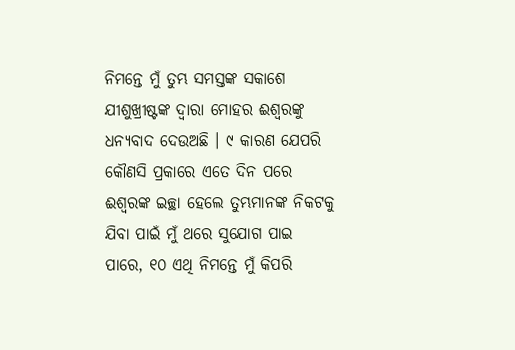ନିମନ୍ତେ ମୁଁ ତୁମ୍ଭ ସମସ୍ତଙ୍କ ସକାଶେ ଯୀଶୁଖ୍ରୀଷ୍ଟଙ୍କ ଦ୍ୱାରା ମୋହର ଈଶ୍ୱରଙ୍କୁ ଧନ୍ୟବାଦ ଦେଉଅଛି । ୯ କାରଣ ଯେପରି କୌଣସି ପ୍ରକାରେ ଏତେ ଦିନ ପରେ ଈଶ୍ୱରଙ୍କ ଇଚ୍ଛା ହେଲେ ତୁମ୍ଭମାନଙ୍କ ନିକଟକୁ ଯିବା ପାଇଁ ମୁଁ ଥରେ ସୁଯୋଗ ପାଇ ପାରେ, ୧୦ ଏଥି ନିମନ୍ତେ ମୁଁ କିପରି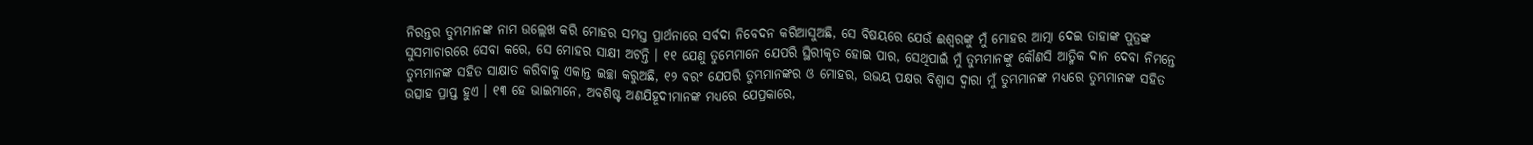ନିରନ୍ତର ତୁମ୍ଭମାନଙ୍କ ନାମ ଉଲ୍ଲେଖ କରି ମୋହର ସମସ୍ତ ପ୍ରାର୍ଥନାରେ ସର୍ବଦା ନିବେଦନ କରିଆସୁଅଛି, ସେ ବିଷୟରେ ଯେଉଁ ଈଶ୍ୱରଙ୍କୁ ମୁଁ ମୋହର ଆତ୍ମା ଦେଇ ତାହାଙ୍କ ପୁତ୍ରଙ୍କ ସୁସମାଚାରରେ ସେବା କରେ, ସେ ମୋହର ସାକ୍ଷୀ ଅଟନ୍ତି । ୧୧ ଯେଣୁ ତୁମ୍ଭେମାନେ ଯେପରି ସ୍ଥିରୀକୃତ ହୋଇ ପାର, ସେଥିପାଇଁ ମୁଁ ତୁମ୍ଭମାନଙ୍କୁ କୌଣସି ଆତ୍ମିକ ଦାନ ଦେବା ନିମନ୍ତେ ତୁମ୍ଭମାନଙ୍କ ସହିତ ସାକ୍ଷାତ କରିବାକୁ ଏକାନ୍ତ ଇଚ୍ଛା କରୁଅଛି, ୧୨ ବରଂ ଯେପରି ତୁମ୍ଭମାନଙ୍କର ଓ ମୋହର, ଉଭୟ ପକ୍ଷର ବିଶ୍ୱାସ ଦ୍ୱାରା ମୁଁ ତୁମ୍ଭମାନଙ୍କ ମଧ୍ୟରେ ତୁମ୍ଭମାନଙ୍କ ସହିତ ଉତ୍ସାହ ପ୍ରାପ୍ତ ହୁଏ । ୧୩ ହେ ଭାଇମାନେ, ଅବଶିଷ୍ଟ ଅଣଯିହୂଦୀମାନଙ୍କ ମଧ୍ୟରେ ଯେପ୍ରକାରେ,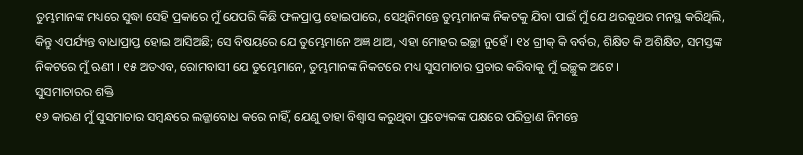ତୁମ୍ଭମାନଙ୍କ ମଧ୍ୟରେ ସୁଦ୍ଧା ସେହି ପ୍ରକାରେ ମୁଁ ଯେପରି କିଛି ଫଳପ୍ରାପ୍ତ ହୋଇପାରେ, ସେଥିନିମନ୍ତେ ତୁମ୍ଭମାନଙ୍କ ନିକଟକୁ ଯିବା ପାଇଁ ମୁଁ ଯେ ଥରକୁଥର ମନସ୍ଥ କରିଥିଲି, କିନ୍ତୁ ଏପର୍ଯ୍ୟନ୍ତ ବାଧାପ୍ରାପ୍ତ ହୋଇ ଆସିଅଛି; ସେ ବିଷୟରେ ଯେ ତୁମ୍ଭେମାନେ ଅଜ୍ଞ ଥାଅ, ଏହା ମୋହର ଇଚ୍ଛା ନୁହେଁ । ୧୪ ଗ୍ରୀକ୍ କି ବର୍ବର, ଶିକ୍ଷିତ କି ଅଶିକ୍ଷିତ, ସମସ୍ତଙ୍କ ନିକଟରେ ମୁଁ ଋଣୀ । ୧୫ ଅତଏବ, ରୋମବାସୀ ଯେ ତୁମ୍ଭେମାନେ, ତୁମ୍ଭମାନଙ୍କ ନିକଟରେ ମଧ୍ୟ ସୁସମାଚାର ପ୍ରଚାର କରିବାକୁ ମୁଁ ଇଚ୍ଛୁକ ଅଟେ ।
ସୁସମାଚାରର ଶକ୍ତି
୧୬ କାରଣ ମୁଁ ସୁସମାଚାର ସମ୍ବନ୍ଧରେ ଲଜ୍ଜାବୋଧ କରେ ନାହିଁ, ଯେଣୁ ତାହା ବିଶ୍ୱାସ କରୁଥିବା ପ୍ରତ୍ୟେକଙ୍କ ପକ୍ଷରେ ପରିତ୍ରାଣ ନିମନ୍ତେ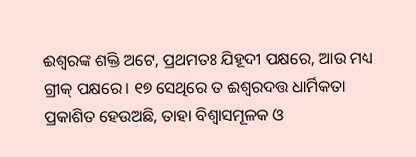ଈଶ୍ୱରଙ୍କ ଶକ୍ତି ଅଟେ, ପ୍ରଥମତଃ ଯିହୂଦୀ ପକ୍ଷରେ, ଆଉ ମଧ୍ୟ ଗ୍ରୀକ୍ ପକ୍ଷରେ। ୧୭ ସେଥିରେ ତ ଈଶ୍ୱରଦତ୍ତ ଧାର୍ମିକତା ପ୍ରକାଶିତ ହେଉଅଛି, ତାହା ବିଶ୍ୱାସମୂଳକ ଓ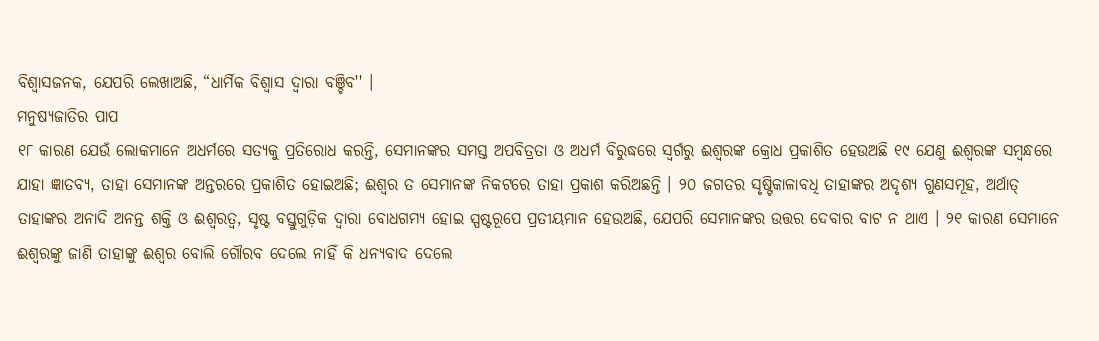ବିଶ୍ୱାସଜନକ, ଯେପରି ଲେଖାଅଛି, “ଧାର୍ମିକ ବିଶ୍ୱାସ ଦ୍ୱାରା ବଞ୍ଚିବ'' ।
ମନୁଷ୍ୟଜାତିର ପାପ
୧୮ କାରଣ ଯେଉଁ ଲୋକମାନେ ଅଧର୍ମରେ ସତ୍ୟକୁ ପ୍ରତିରୋଧ କରନ୍ତି, ସେମାନଙ୍କର ସମସ୍ତ ଅପବିତ୍ରତା ଓ ଅଧର୍ମ ବିରୁଦ୍ଧରେ ସ୍ୱର୍ଗରୁ ଈଶ୍ୱରଙ୍କ କ୍ରୋଧ ପ୍ରକାଶିତ ହେଉଅଛି ୧୯ ଯେଣୁ ଈଶ୍ୱରଙ୍କ ସମ୍ବନ୍ଧରେ ଯାହା ଜ୍ଞାତବ୍ୟ, ତାହା ସେମାନଙ୍କ ଅନ୍ତରରେ ପ୍ରକାଶିତ ହୋଇଅଛି; ଈଶ୍ୱର ତ ସେମାନଙ୍କ ନିକଟରେ ତାହା ପ୍ରକାଶ କରିଅଛନ୍ତି । ୨୦ ଜଗତର ସୃଷ୍ଟିକାଳାବଧି ତାହାଙ୍କର ଅଦୃଶ୍ୟ ଗୁଣସମୂହ, ଅର୍ଥାତ୍ ତାହାଙ୍କର ଅନାଦି ଅନନ୍ତ ଶକ୍ତି ଓ ଈଶ୍ୱରତ୍ୱ, ସୃଷ୍ଟ ବସ୍ତୁଗୁଡ଼ିକ ଦ୍ୱାରା ବୋଧଗମ୍ୟ ହୋଇ ସ୍ପଷ୍ଟରୂପେ ପ୍ରତୀୟମାନ ହେଉଅଛି, ଯେପରି ସେମାନଙ୍କର ଉତ୍ତର ଦେବାର ବାଟ ନ ଥାଏ । ୨୧ କାରଣ ସେମାନେ ଈଶ୍ୱରଙ୍କୁ ଜାଣି ତାହାଙ୍କୁ ଈଶ୍ୱର ବୋଲି ଗୌରବ ଦେଲେ ନାହିଁ କି ଧନ୍ୟବାଦ ଦେଲେ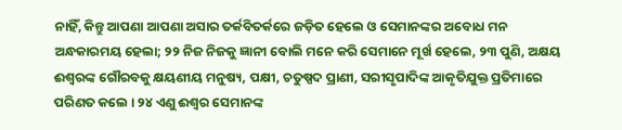ନାହିଁ, କିନ୍ତୁ ଆପଣା ଆପଣା ଅସାର ତର୍କବିତର୍କରେ ଜଡ଼ିତ ହେଲେ ଓ ସେମାନଙ୍କର ଅବୋଧ ମନ ଅନ୍ଧକାରମୟ ହେଲା; ୨୨ ନିଜ ନିଜକୁ ଜ୍ଞାନୀ ବୋଲି ମନେ କରି ସେମାନେ ମୂର୍ଖ ହେଲେ, ୨୩ ପୁଣି, ଅକ୍ଷୟ ଈଶ୍ୱରଙ୍କ ଗୌରବକୁ କ୍ଷୟଣୀୟ ମନୁଷ୍ୟ, ପକ୍ଷୀ, ଚତୁଷ୍ପଦ ପ୍ରାଣୀ, ସରୀସୃପାଦିଙ୍କ ଆକୃତିଯୁକ୍ତ ପ୍ରତିମାରେ ପରିଣତ କଲେ । ୨୪ ଏଣୁ ଈଶ୍ୱର ସେମାନଙ୍କ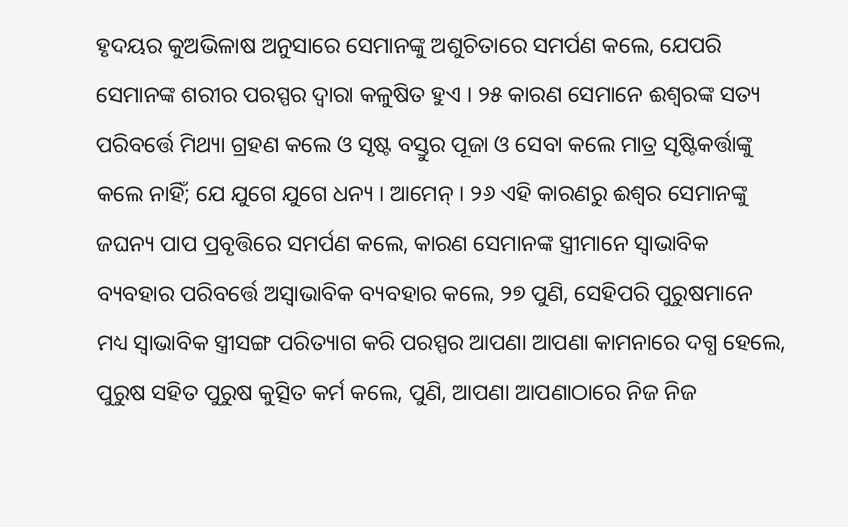ହୃଦୟର କୁଅଭିଳାଷ ଅନୁସାରେ ସେମାନଙ୍କୁ ଅଶୁଚିତାରେ ସମର୍ପଣ କଲେ, ଯେପରି ସେମାନଙ୍କ ଶରୀର ପରସ୍ପର ଦ୍ୱାରା କଳୁଷିତ ହୁଏ । ୨୫ କାରଣ ସେମାନେ ଈଶ୍ୱରଙ୍କ ସତ୍ୟ ପରିବର୍ତ୍ତେ ମିଥ୍ୟା ଗ୍ରହଣ କଲେ ଓ ସୃଷ୍ଟ ବସ୍ତୁର ପୂଜା ଓ ସେବା କଲେ ମାତ୍ର ସୃଷ୍ଟିକର୍ତ୍ତାଙ୍କୁ କଲେ ନାହିଁ; ଯେ ଯୁଗେ ଯୁଗେ ଧନ୍ୟ । ଆମେନ୍ । ୨୬ ଏହି କାରଣରୁ ଈଶ୍ୱର ସେମାନଙ୍କୁ ଜଘନ୍ୟ ପାପ ପ୍ରବୃତ୍ତିରେ ସମର୍ପଣ କଲେ, କାରଣ ସେମାନଙ୍କ ସ୍ତ୍ରୀମାନେ ସ୍ୱାଭାବିକ ବ୍ୟବହାର ପରିବର୍ତ୍ତେ ଅସ୍ୱାଭାବିକ ବ୍ୟବହାର କଲେ, ୨୭ ପୁଣି, ସେହିପରି ପୁରୁଷମାନେ ମଧ୍ୟ ସ୍ୱାଭାବିକ ସ୍ତ୍ରୀସଙ୍ଗ ପରିତ୍ୟାଗ କରି ପରସ୍ପର ଆପଣା ଆପଣା କାମନାରେ ଦଗ୍ଧ ହେଲେ, ପୁରୁଷ ସହିତ ପୁରୁଷ କୁତ୍ସିତ କର୍ମ କଲେ, ପୁଣି, ଆପଣା ଆପଣାଠାରେ ନିଜ ନିଜ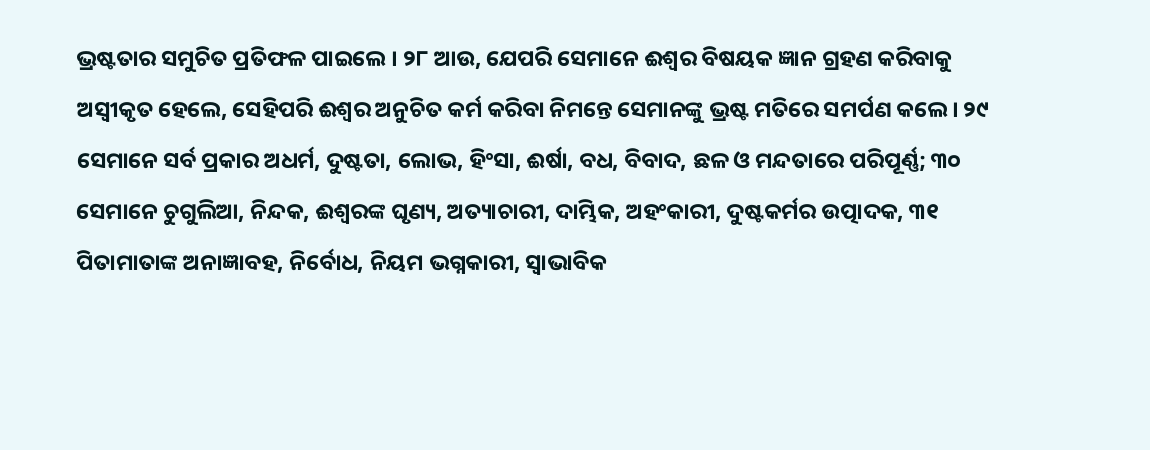ଭ୍ରଷ୍ଟତାର ସମୁଚିତ ପ୍ରତିଫଳ ପାଇଲେ । ୨୮ ଆଉ, ଯେପରି ସେମାନେ ଈଶ୍ୱର ବିଷୟକ ଜ୍ଞାନ ଗ୍ରହଣ କରିବାକୁ ଅସ୍ୱୀକୃତ ହେଲେ, ସେହିପରି ଈଶ୍ୱର ଅନୁଚିତ କର୍ମ କରିବା ନିମନ୍ତେ ସେମାନଙ୍କୁ ଭ୍ରଷ୍ଟ ମତିରେ ସମର୍ପଣ କଲେ । ୨୯ ସେମାନେ ସର୍ବ ପ୍ରକାର ଅଧର୍ମ, ଦୁଷ୍ଟତା, ଲୋଭ, ହିଂସା, ଈର୍ଷା, ବଧ, ବିବାଦ, ଛଳ ଓ ମନ୍ଦତାରେ ପରିପୂର୍ଣ୍ଣ; ୩୦ ସେମାନେ ଚୁଗୁଲିଆ, ନିନ୍ଦକ, ଈଶ୍ୱରଙ୍କ ଘୃଣ୍ୟ, ଅତ୍ୟାଚାରୀ, ଦାମ୍ଭିକ, ଅହଂକାରୀ, ଦୁଷ୍ଟକର୍ମର ଉତ୍ପାଦକ, ୩୧ ପିତାମାତାଙ୍କ ଅନାଜ୍ଞାବହ, ନିର୍ବୋଧ, ନିୟମ ଭଗ୍ନକାରୀ, ସ୍ୱାଭାବିକ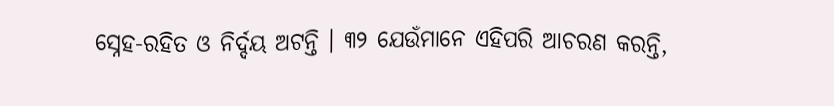ସ୍ନେହ-ରହିତ ଓ ନିର୍ଦ୍ଦୟ ଅଟନ୍ତି । ୩୨ ଯେଉଁମାନେ ଏହିପରି ଆଚରଣ କରନ୍ତି,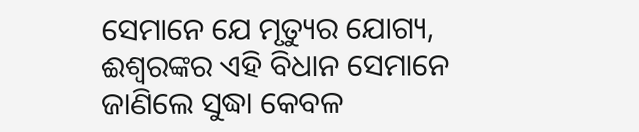ସେମାନେ ଯେ ମୃତ୍ୟୁର ଯୋଗ୍ୟ, ଈଶ୍ୱରଙ୍କର ଏହି ବିଧାନ ସେମାନେ ଜାଣିଲେ ସୁଦ୍ଧା କେବଳ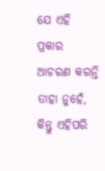ଯେ ଏହି ପ୍ରକାର ଆଚରଣ କରନ୍ତି ତାହା ନୁହେଁ, କିନ୍ତୁ ଏହିପରି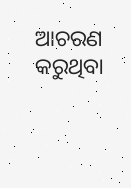ଆଚରଣ କରୁଥିବା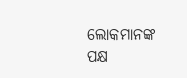ଲୋକମାନଙ୍କ ପକ୍ଷ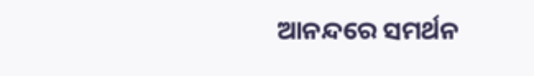ଆନନ୍ଦରେ ସମର୍ଥନ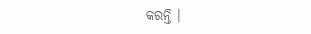କରନ୍ତି ।